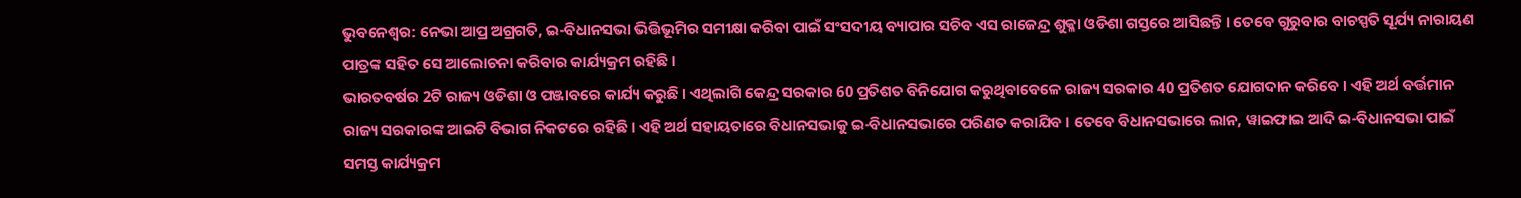ଭୁବନେଶ୍ବର: ନେଭା ଆପ୍ର ଅଗ୍ରଗତି, ଇ-ବିଧାନସଭା ଭିତ୍ତିଭୂମିର ସମୀକ୍ଷା କରିବା ପାଇଁ ସଂସଦୀୟ ବ୍ୟାପାର ସଚିବ ଏସ ରାଜେନ୍ଦ୍ର ଶୁକ୍ଳା ଓଡିଶା ଗସ୍ତରେ ଆସିଛନ୍ତି । ତେବେ ଗୁରୁବାର ବାଚସ୍ପତି ସୂର୍ଯ୍ୟ ନାରାୟଣ ପାତ୍ରଙ୍କ ସହିତ ସେ ଆଲୋଚନା କରିବାର କାର୍ଯ୍ୟକ୍ରମ ରହିଛି ।
ଭାରତବର୍ଷର 2ଟି ରାଜ୍ୟ ଓଡିଶା ଓ ପଞ୍ଜାବରେ କାର୍ଯ୍ୟ କରୁଛି । ଏଥିଲାଗି କେନ୍ଦ୍ର ସରକାର 60 ପ୍ରତିଶତ ବିନିଯୋଗ କରୁଥିବାବେଳେ ରାଜ୍ୟ ସରକାର 40 ପ୍ରତିଶତ ଯୋଗଦାନ କରିବେ । ଏହି ଅର୍ଥ ବର୍ତ୍ତମାନ ରାଜ୍ୟ ସରକାରଙ୍କ ଆଇଟି ବିଭାଗ ନିକଟରେ ରହିଛି । ଏହି ଅର୍ଥ ସହାୟତାରେ ବିଧାନସଭାକୁ ଇ-ବିଧାନସଭାରେ ପରିଣତ କରାଯିବ । ତେବେ ବିଧାନସଭାରେ ଲାନ, ୱାଇଫାଇ ଆଦି ଇ-ବିଧାନସଭା ପାଇଁ ସମସ୍ତ କାର୍ଯ୍ୟକ୍ରମ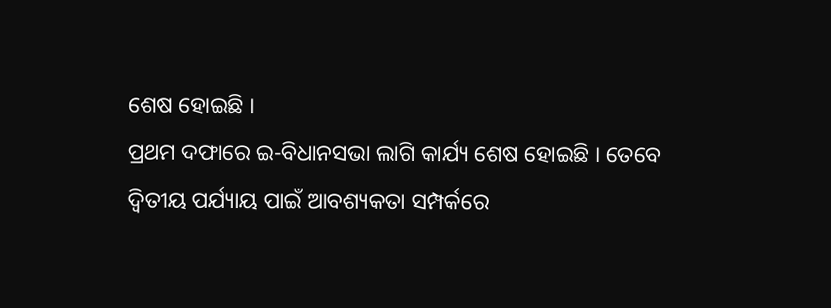ଶେଷ ହୋଇଛି ।
ପ୍ରଥମ ଦଫାରେ ଇ-ବିଧାନସଭା ଲାଗି କାର୍ଯ୍ୟ ଶେଷ ହୋଇଛି । ତେବେ ଦ୍ବିତୀୟ ପର୍ଯ୍ୟାୟ ପାଇଁ ଆବଶ୍ୟକତା ସମ୍ପର୍କରେ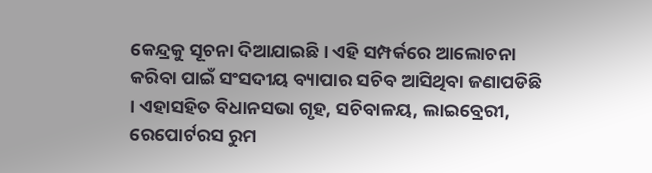କେନ୍ଦ୍ରକୁ ସୂଚନା ଦିଆଯାଇଛି । ଏହି ସମ୍ପର୍କରେ ଆଲୋଚନା କରିବା ପାଇଁ ସଂସଦୀୟ ବ୍ୟାପାର ସଚିବ ଆସିଥିବା ଜଣାପଡିଛି । ଏହାସହିତ ବିଧାନସଭା ଗୃହ, ସଚିବାଳୟ, ଲାଇବ୍ରେରୀ, ରେପୋର୍ଟରସ ରୁମ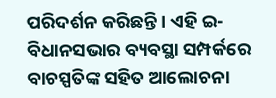ପରିଦର୍ଶନ କରିଛନ୍ତି । ଏହି ଇ-ବିଧାନସଭାର ବ୍ୟବସ୍ଥା ସମ୍ପର୍କରେ ବାଚସ୍ପତିଙ୍କ ସହିତ ଆଲୋଚନା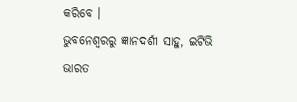କରିବେ ।
ଭୁବନେଶ୍ବରରୁ ଜ୍ଞାନଦର୍ଶୀ ସାହୁ, ଇଟିଭି ଭାରତ